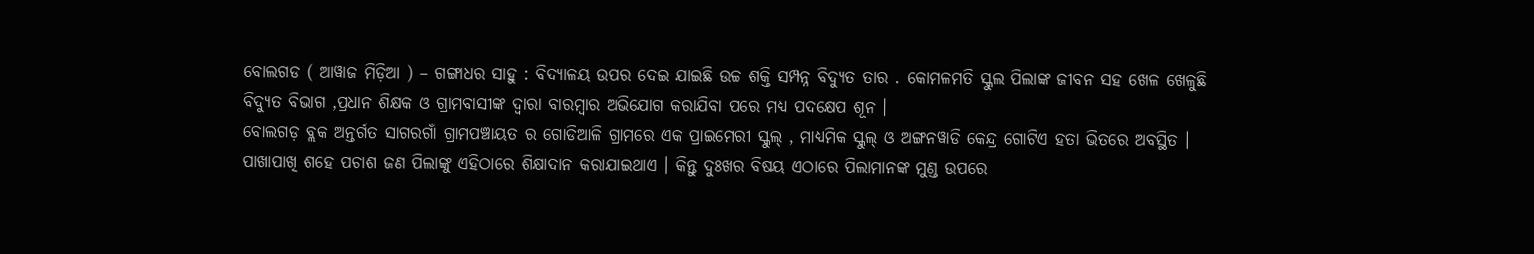ବୋଲଗଡ ( ଆୱାଜ ମିଡ଼ିଆ ) – ଗଙ୍ଗାଧର ସାହୁ : ବିଦ୍ୟାଳୟ ଉପର ଦେଇ ଯାଇଛି ଉଚ୍ଚ ଶକ୍ତି ସମ୍ପନ୍ନ ବିଦ୍ୟୁତ ତାର . କୋମଳମତି ସ୍କୁଲ ପିଲାଙ୍କ ଜୀବନ ସହ ଖେଳ ଖେଳୁଛି ବିଦ୍ୟୁତ ବିଭାଗ ,ପ୍ରଧାନ ଶିକ୍ଷକ ଓ ଗ୍ରାମବାସୀଙ୍କ ଦ୍ୱାରା ବାରମ୍ବାର ଅଭିଯୋଗ କରାଯିବା ପରେ ମଧ୍ୟ ପଦକ୍ଷେପ ଶୂନ ।
ବୋଲଗଡ଼ ବ୍ଲକ ଅନ୍ତର୍ଗତ ସାଗରଗାଁ ଗ୍ରାମପଞ୍ଚାୟତ ର ଗୋଡିଆଳି ଗ୍ରାମରେ ଏକ ପ୍ରାଇମେରୀ ସ୍କୁଲ୍ , ମାଧ୍ୟମିକ ସ୍କୁଲ୍ ଓ ଅଙ୍ଗନୱାଡି କେନ୍ଦ୍ର ଗୋଟିଏ ହତା ଭିତରେ ଅବସ୍ଥିତ । ପାଖାପାଖି ଶହେ ପଚାଶ ଜଣ ପିଲାଙ୍କୁ ଏହିଠାରେ ଶିକ୍ଷାଦାନ କରାଯାଇଥାଏ । କିନ୍ତୁ ଦୁଃଖର ବିଷୟ ଏଠାରେ ପିଲାମାନଙ୍କ ମୁଣ୍ଡ ଉପରେ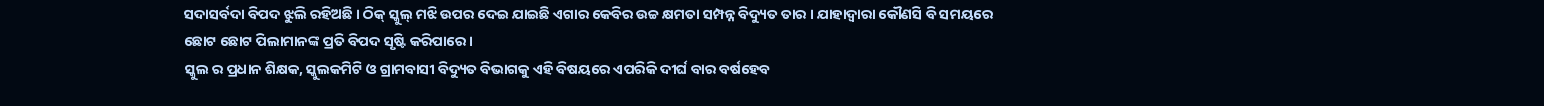ସଦାସର୍ବଦା ବିପଦ ଝୁଲି ରହିଅଛି । ଠିକ୍ ସ୍କୁଲ୍ ମଝି ଉପର ଦେଇ ଯାଇଛି ଏଗାର କେବିର ଉଚ୍ଚ କ୍ଷମତା ସମ୍ପନ୍ନ ବିଦ୍ୟୁତ ତାର । ଯାହାଦ୍ୱାରା କୌଣସି ବି ସମୟରେ ଛୋଟ ଛୋଟ ପିଲାମାନଙ୍କ ପ୍ରତି ବିପଦ ସୃଷ୍ଟି କରିପାରେ ।
ସ୍କୁଲ ର ପ୍ରଧାନ ଶିକ୍ଷକ, ସ୍କୁଲକମିଟି ଓ ଗ୍ରାମବାସୀ ବିଦ୍ୟୁତ ବିଭାଗକୁ ଏହି ବିଷୟରେ ଏପରିକି ଦୀର୍ଘ ବାର ବର୍ଷହେବ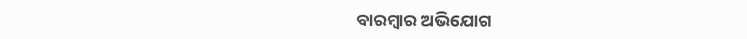ବାରମ୍ଵାର ଅଭିଯୋଗ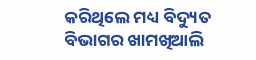କରିଥିଲେ ମଧ୍ୟ ବିଦ୍ୟୁତ ବିଭାଗର ଖାମଖିଆଲି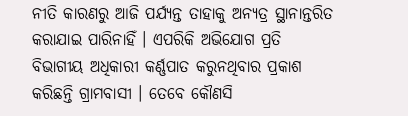ନୀତି କାରଣରୁ ଆଜି ପର୍ଯ୍ୟନ୍ତ ତାହାକୁ ଅନ୍ୟତ୍ର ସ୍ଥାନାନ୍ତରିତ କରାଯାଇ ପାରିନାହିଁ । ଏପରିକି ଅଭିଯୋଗ ପ୍ରତି ବିଭାଗୀୟ ଅଧିକାରୀ କର୍ଣ୍ଣପାତ କରୁନଥିବାର ପ୍ରକାଶ କରିଛନ୍ତି ଗ୍ରାମବାସୀ । ତେବେ କୌଣସି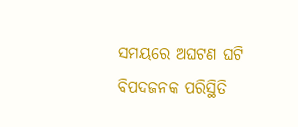ସମୟରେ ଅଘଟଣ ଘଟି ବିପଦଜନକ ପରିସ୍ଥିତି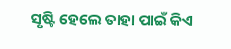ସୃଷ୍ଟି ହେଲେ ତାହା ପାଇଁ କିଏ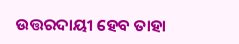ଉତ୍ତରଦାୟୀ ହେବ ତାହା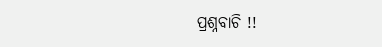ପ୍ରଶ୍ନବାଚି !!